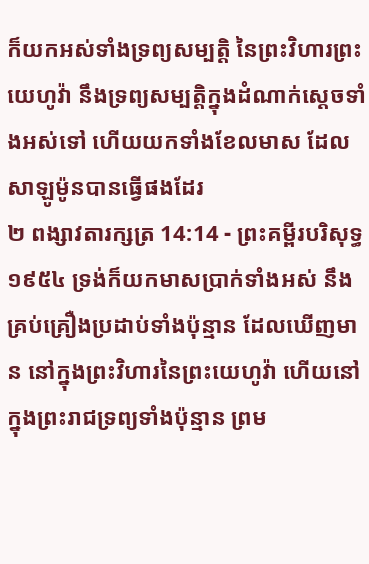ក៏យកអស់ទាំងទ្រព្យសម្បត្តិ នៃព្រះវិហារព្រះយេហូវ៉ា នឹងទ្រព្យសម្បត្តិក្នុងដំណាក់ស្តេចទាំងអស់ទៅ ហើយយកទាំងខែលមាស ដែលសាឡូម៉ូនបានធ្វើផងដែរ
២ ពង្សាវតារក្សត្រ 14:14 - ព្រះគម្ពីរបរិសុទ្ធ ១៩៥៤ ទ្រង់ក៏យកមាសប្រាក់ទាំងអស់ នឹងគ្រប់គ្រឿងប្រដាប់ទាំងប៉ុន្មាន ដែលឃើញមាន នៅក្នុងព្រះវិហារនៃព្រះយេហូវ៉ា ហើយនៅក្នុងព្រះរាជទ្រព្យទាំងប៉ុន្មាន ព្រម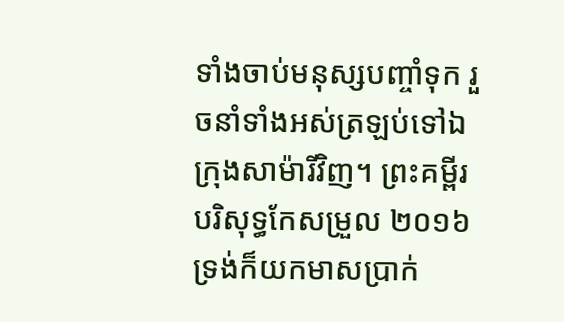ទាំងចាប់មនុស្សបញ្ចាំទុក រួចនាំទាំងអស់ត្រឡប់ទៅឯក្រុងសាម៉ារីវិញ។ ព្រះគម្ពីរបរិសុទ្ធកែសម្រួល ២០១៦ ទ្រង់ក៏យកមាសប្រាក់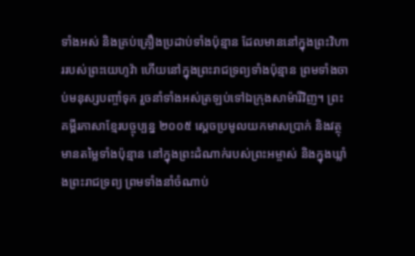ទាំងអស់ និងគ្រប់គ្រឿងប្រដាប់ទាំងប៉ុន្មាន ដែលមាននៅក្នុងព្រះវិហាររបស់ព្រះយេហូវ៉ា ហើយនៅក្នុងព្រះរាជទ្រព្យទាំងប៉ុន្មាន ព្រមទាំងចាប់មនុស្សបញ្ចាំទុក រួចនាំទាំងអស់ត្រឡប់ទៅឯក្រុងសាម៉ារីវិញ។ ព្រះគម្ពីរភាសាខ្មែរបច្ចុប្បន្ន ២០០៥ ស្ដេចប្រមូលយកមាសប្រាក់ និងវត្ថុមានតម្លៃទាំងប៉ុន្មាន នៅក្នុងព្រះដំណាក់របស់ព្រះអម្ចាស់ និងក្នុងឃ្លាំងព្រះរាជទ្រព្យ ព្រមទាំងនាំចំណាប់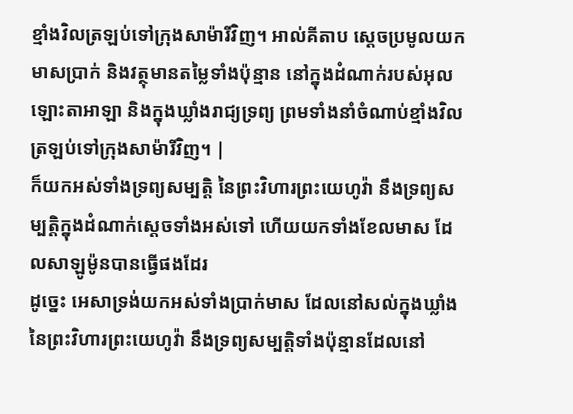ខ្មាំងវិលត្រឡប់ទៅក្រុងសាម៉ារីវិញ។ អាល់គីតាប ស្តេចប្រមូលយកមាសប្រាក់ និងវត្ថុមានតម្លៃទាំងប៉ុន្មាន នៅក្នុងដំណាក់របស់អុលឡោះតាអាឡា និងក្នុងឃ្លាំងរាជ្យទ្រព្យ ព្រមទាំងនាំចំណាប់ខ្មាំងវិលត្រឡប់ទៅក្រុងសាម៉ារីវិញ។ |
ក៏យកអស់ទាំងទ្រព្យសម្បត្តិ នៃព្រះវិហារព្រះយេហូវ៉ា នឹងទ្រព្យសម្បត្តិក្នុងដំណាក់ស្តេចទាំងអស់ទៅ ហើយយកទាំងខែលមាស ដែលសាឡូម៉ូនបានធ្វើផងដែរ
ដូច្នេះ អេសាទ្រង់យកអស់ទាំងប្រាក់មាស ដែលនៅសល់ក្នុងឃ្លាំងនៃព្រះវិហារព្រះយេហូវ៉ា នឹងទ្រព្យសម្បត្តិទាំងប៉ុន្មានដែលនៅ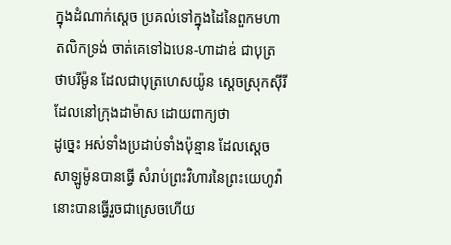ក្នុងដំណាក់ស្តេច ប្រគល់ទៅក្នុងដៃនៃពួកមហាតលិកទ្រង់ ចាត់គេទៅឯបេន-ហាដាឌ់ ជាបុត្រថាបរីម៉ូន ដែលជាបុត្រហេសយ៉ូន ស្តេចស្រុកស៊ីរី ដែលនៅក្រុងដាម៉ាស ដោយពាក្យថា
ដូច្នេះ អស់ទាំងប្រដាប់ទាំងប៉ុន្មាន ដែលស្តេចសាឡូម៉ូនបានធ្វើ សំរាប់ព្រះវិហារនៃព្រះយេហូវ៉ា នោះបានធ្វើរួចជាស្រេចហើយ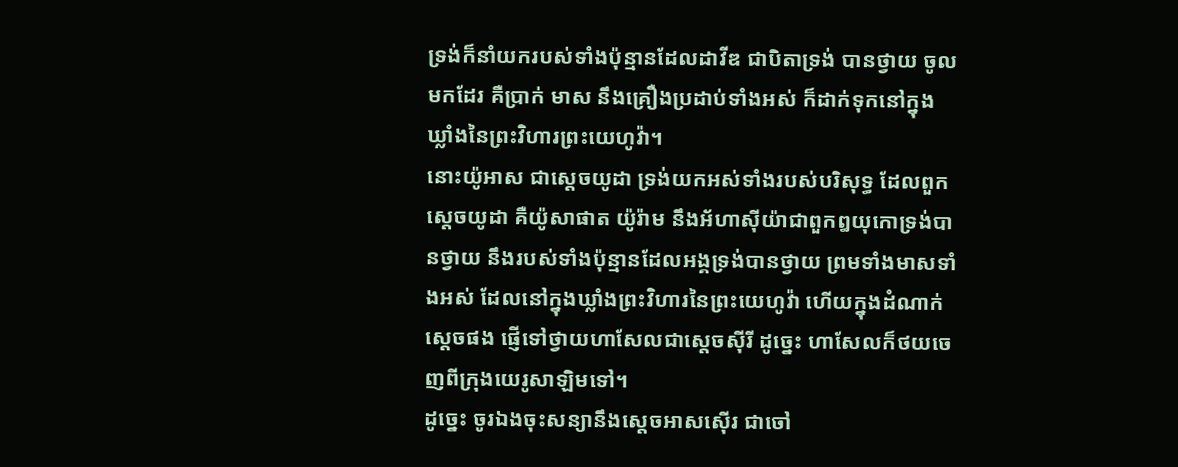ទ្រង់ក៏នាំយករបស់ទាំងប៉ុន្មានដែលដាវីឌ ជាបិតាទ្រង់ បានថ្វាយ ចូលមកដែរ គឺប្រាក់ មាស នឹងគ្រឿងប្រដាប់ទាំងអស់ ក៏ដាក់ទុកនៅក្នុងឃ្លាំងនៃព្រះវិហារព្រះយេហូវ៉ា។
នោះយ៉ូអាស ជាស្តេចយូដា ទ្រង់យកអស់ទាំងរបស់បរិសុទ្ធ ដែលពួកស្តេចយូដា គឺយ៉ូសាផាត យ៉ូរ៉ាម នឹងអ័ហាស៊ីយ៉ាជាពួកឰយុកោទ្រង់បានថ្វាយ នឹងរបស់ទាំងប៉ុន្មានដែលអង្គទ្រង់បានថ្វាយ ព្រមទាំងមាសទាំងអស់ ដែលនៅក្នុងឃ្លាំងព្រះវិហារនៃព្រះយេហូវ៉ា ហើយក្នុងដំណាក់ស្តេចផង ផ្ញើទៅថ្វាយហាសែលជាស្តេចស៊ីរី ដូច្នេះ ហាសែលក៏ថយចេញពីក្រុងយេរូសាឡិមទៅ។
ដូច្នេះ ចូរឯងចុះសន្យានឹងស្តេចអាសស៊ើរ ជាចៅ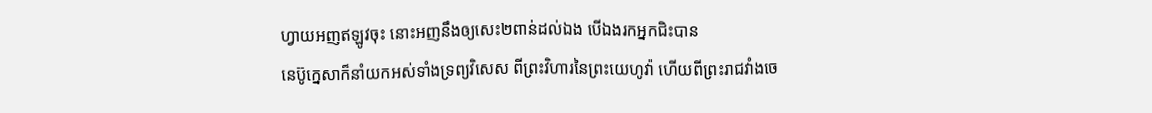ហ្វាយអញឥឡូវចុះ នោះអញនឹងឲ្យសេះ២ពាន់ដល់ឯង បើឯងរកអ្នកជិះបាន
នេប៊ូក្នេសាក៏នាំយកអស់ទាំងទ្រព្យវិសេស ពីព្រះវិហារនៃព្រះយេហូវ៉ា ហើយពីព្រះរាជវាំងចេ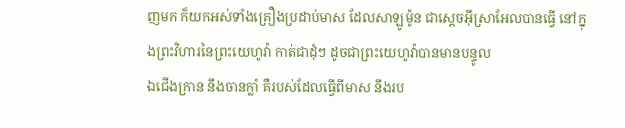ញមក ក៏យកអស់ទាំងគ្រឿងប្រដាប់មាស ដែលសាឡូម៉ូន ជាស្តេចអ៊ីស្រាអែលបានធ្វើ នៅក្នុងព្រះវិហារនៃព្រះយេហូវ៉ា កាត់ជាដុំៗ ដូចជាព្រះយេហូវ៉ាបានមានបន្ទូល
ឯជើងក្រាន នឹងចានក្លាំ គឺរបស់ដែលធ្វើពីមាស នឹងរប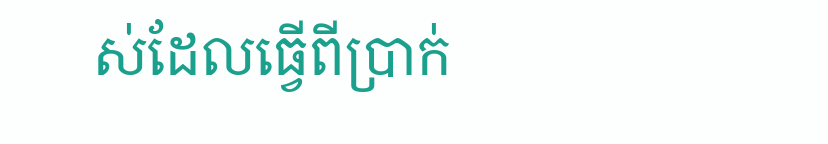ស់ដែលធ្វើពីប្រាក់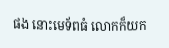ផង នោះមេទ័ពធំ លោកក៏យក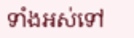ទាំងអស់ទៅ